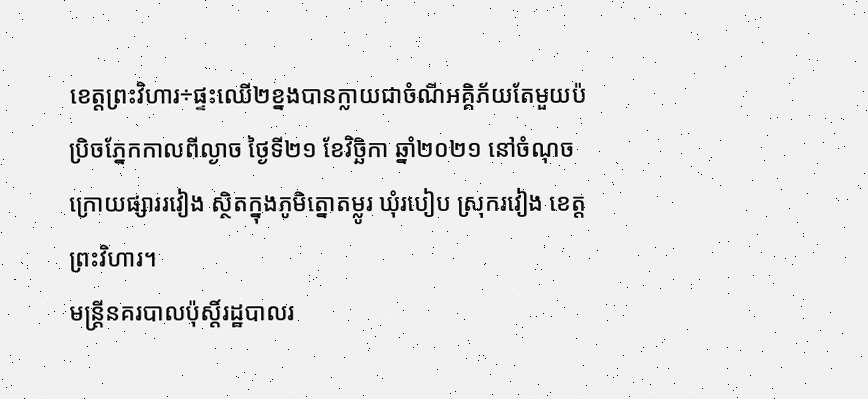ខេត្តព្រះវិហារ÷ផ្ទះឈើ២ខ្នងបានក្លាយជាចំណីអគ្គិភ័យតែមួយប៉ប្រិចភ្នែកកាលពីល្ងាច ថ្ងៃទី២១ ខែវិច្ឆិកា ឆ្នាំ២០២១ នៅចំណុចក្រោយផ្សាររវៀង ស្ថិតក្នុងភូមិត្នោតម្លូរ ឃុំរបៀប ស្រុករវៀង ខេត្តព្រះវិហារ។
មន្រ្តីនគរបាលប៉ុស្តិ៍រដ្ឋបាលរ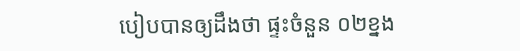បៀបបានឲ្យដឹងថា ផ្ទះចំនួន ០២ខ្នង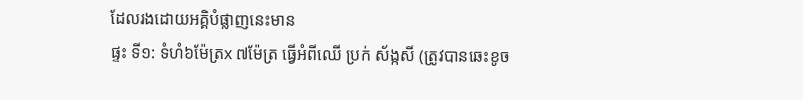ដែលរងដោយអគ្គិបំផ្លាញនេះមាន
ផ្ទះ ទី១: ទំហំ៦ម៉ែត្រx ៧ម៉ែត្រ ធ្វើអំពីឈើ ប្រក់ ស័ង្កសី (ត្រូវបានឆេះខូច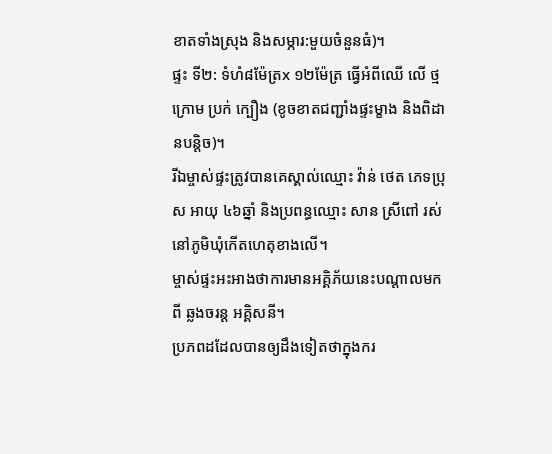ខាតទាំងស្រុង និងសម្ភារ:មួយចំនួនធំ)។
ផ្ទះ ទី២: ទំហំ៨ម៉ែត្រx ១២ម៉ែត្រ ធ្វើអំពីឈើ លើ ថ្មក្រោម ប្រក់ ក្បឿង (ខូចខាតជញ្ជាំងផ្ទះម្ខាង និងពិដានបន្ដិច)។
រីឯម្ចាស់ផ្ទះត្រូវបានគេស្គាល់ឈ្មោះ វ៉ាន់ ថេត ភេទប្រុស អាយុ ៤៦ឆ្នាំ និងប្រពន្ធឈ្មោះ សាន ស្រីពៅ រស់នៅភូមិឃុំកើតហេតុខាងលើ។
ម្ចាស់ផ្ទះអះអាងថាការមានអគ្គិភ័យនេះបណ្ដាលមកពី ឆ្លងចរន្ត អគ្គិសនី។
ប្រភពដដែលបានឲ្យដឹងទៀតថាក្នុងករ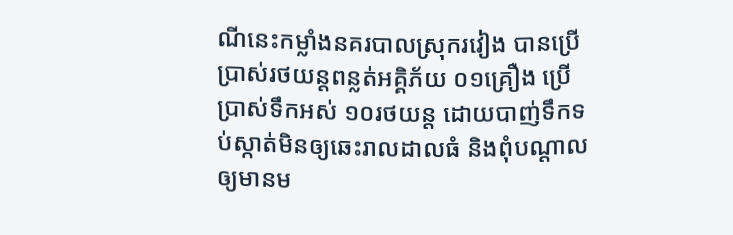ណីនេះកម្លាំងនគរបាលស្រុករវៀង បានប្រើប្រាស់រថយន្តពន្លត់អគ្គិភ័យ ០១គ្រឿង ប្រើប្រាស់ទឹកអស់ ១០រថយន្ត ដោយបាញ់ទឹកទប់ស្កាត់មិនឲ្យឆេះរាលដាលធំ និងពុំបណ្ដាលឲ្យមានម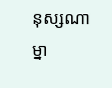នុស្សណាម្នា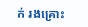ក់ រងគ្រោះ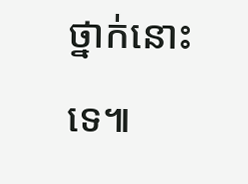ថ្នាក់នោះទេ៕